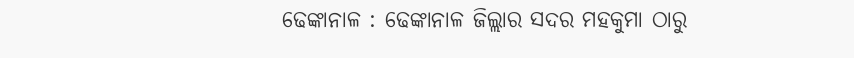ଢେଙ୍କାନାଳ : ଢେଙ୍କାନାଳ ଜିଲ୍ଲାର ସଦର ମହକୁମା ଠାରୁ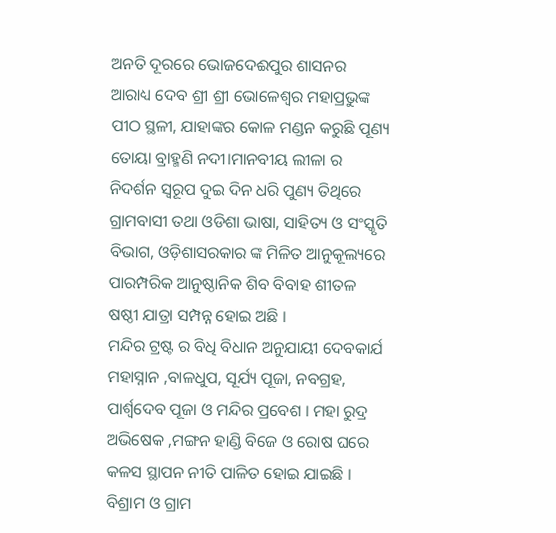ଅନତି ଦୂରରେ ଭୋଜଦେଈପୁର ଶାସନର ଆରାଧ୍ୟ ଦେବ ଶ୍ରୀ ଶ୍ରୀ ଭୋଳେଶ୍ବର ମହାପ୍ରଭୁଙ୍କ ପୀଠ ସ୍ଥଳୀ, ଯାହାଙ୍କର କୋଳ ମଣ୍ଡନ କରୁଛି ପୂଣ୍ୟ ତୋୟା ବ୍ରାହ୍ମଣି ନଦୀ।ମାନବୀୟ ଲୀଳା ର ନିଦର୍ଶନ ସ୍ୱରୂପ ଦୁଇ ଦିନ ଧରି ପୁଣ୍ୟ ତିଥିରେ ଗ୍ରାମବାସୀ ତଥା ଓଡିଶା ଭାଷା, ସାହିତ୍ୟ ଓ ସଂସ୍କୃତି ବିଭାଗ, ଓଡ଼ିଶାସରକାର ଙ୍କ ମିଳିତ ଆନୁକୂଲ୍ୟରେ ପାରମ୍ପରିକ ଆନୁଷ୍ଠାନିକ ଶିବ ବିବାହ ଶୀତଳ ଷଷ୍ଠୀ ଯାତ୍ରା ସମ୍ପନ୍ନ ହୋଇ ଅଛି ।
ମନ୍ଦିର ଟ୍ରଷ୍ଟ ର ବିଧି ବିଧାନ ଅନୁଯାୟୀ ଦେବକାର୍ଯ ମହାସ୍ନାନ ,ବାଳଧୁପ, ସୂର୍ଯ୍ୟ ପୂଜା, ନବଗ୍ରହ, ପାର୍ଶ୍ୱଦେବ ପୂଜା ଓ ମନ୍ଦିର ପ୍ରବେଶ । ମହା ରୁଦ୍ର ଅଭିଷେକ ,ମଙ୍ଗନ ହାଣ୍ଡି ବିଜେ ଓ ରୋଷ ଘରେ କଳସ ସ୍ଥାପନ ନୀତି ପାଳିତ ହୋଇ ଯାଇଛି । ବିଶ୍ରାମ ଓ ଗ୍ରାମ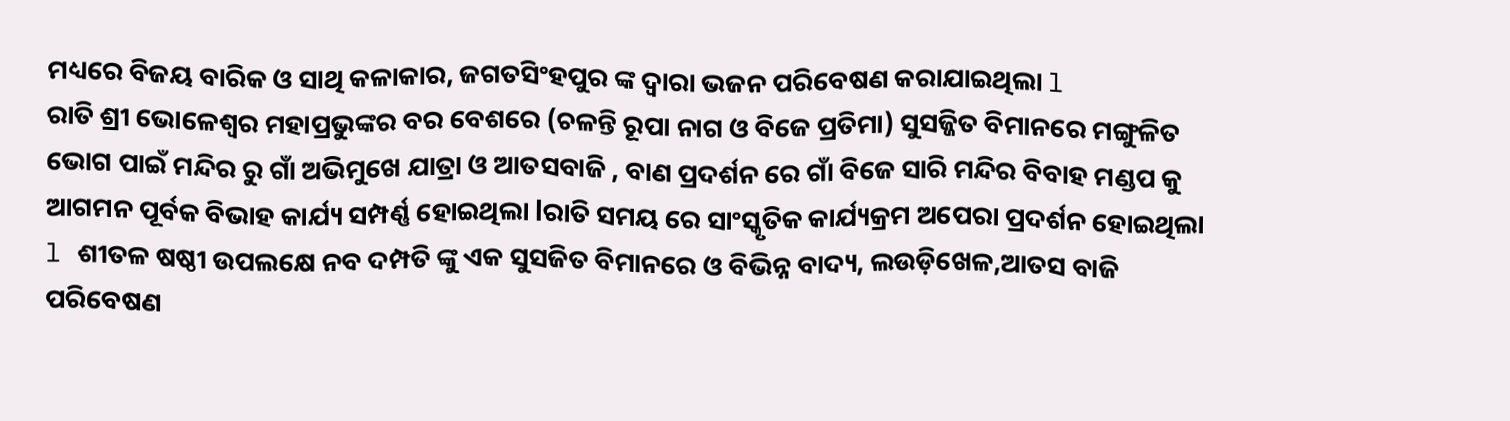ମଧ୍ୟରେ ବିଜୟ ବାରିକ ଓ ସାଥି କଳାକାର, ଜଗତସିଂହପୁର ଙ୍କ ଦ୍ୱାରା ଭଜନ ପରିବେଷଣ କରାଯାଇଥିଲା l
ରାତି ଶ୍ରୀ ଭୋଳେଶ୍ୱର ମହାପ୍ରଭୁଙ୍କର ବର ବେଶରେ (ଚଳନ୍ତି ରୂପା ନାଗ ଓ ବିଜେ ପ୍ରତିମା) ସୁସଜ୍ଜିତ ବିମାନରେ ମଙ୍ଗୁଳିତ ଭୋଗ ପାଇଁ ମନ୍ଦିର ରୁ ଗାଁ ଅଭିମୁଖେ ଯାତ୍ରା ଓ ଆତସବାଜି , ବାଣ ପ୍ରଦର୍ଶନ ରେ ଗାଁ ବିଜେ ସାରି ମନ୍ଦିର ବିବାହ ମଣ୍ଡପ କୁ ଆଗମନ ପୂର୍ବକ ବିଭାହ କାର୍ଯ୍ୟ ସମ୍ପର୍ଣ୍ଣ ହୋଇଥିଲା lରାତି ସମୟ ରେ ସାଂସ୍କୃତିକ କାର୍ଯ୍ୟକ୍ରମ ଅପେରା ପ୍ରଦର୍ଶନ ହୋଇଥିଲା l ଶୀତଳ ଷଷ୍ଠୀ ଉପଲକ୍ଷେ ନବ ଦମ୍ପତି ଙ୍କୁ ଏକ ସୁସଜିତ ବିମାନରେ ଓ ବିଭିନ୍ନ ବାଦ୍ୟ, ଲଉଡ଼ିଖେଳ,ଆତସ ବାଜି ପରିବେଷଣ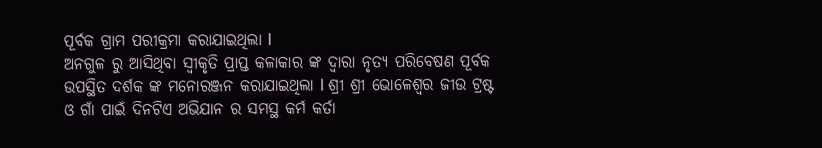ପୂର୍ବକ ଗ୍ରାମ ପରୀକ୍ରମା କରାଯାଇଥିଲା l
ଅନଗୁଳ ରୁ ଆସିଥିବା ସ୍ୱୀକୃତି ପ୍ରାପ୍ତ କଳାକାର ଙ୍କ ଦ୍ୱାରା ନୃତ୍ୟ ପରିବେଷଣ ପୂର୍ବକ ଉପସ୍ଥିତ ଦର୍ଶକ ଙ୍କ ମନୋରଞ୍ଜନ କରାଯାଇଥିଲା l ଶ୍ରୀ ଶ୍ରୀ ଭୋଳେଶ୍ୱର ଜୀଉ ଟ୍ରଷ୍ଟ ଓ ଗାଁ ପାଇଁ ଦିନଟିଏ ଅଭିଯାନ ର ସମସ୍ଥ କର୍ମ କର୍ତା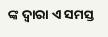ଙ୍କ ଦ୍ୱାରା ଏ ସମସ୍ତ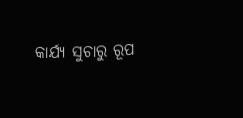କାର୍ଯ୍ୟ ସୁଚାରୁ ରୂପ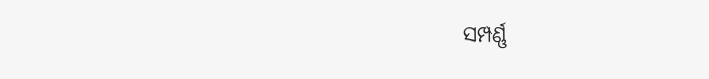ସମ୍ପର୍ଣ୍ଣ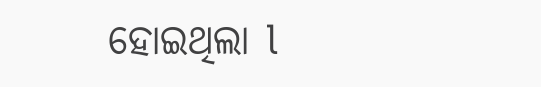ହୋଇଥିଲା l